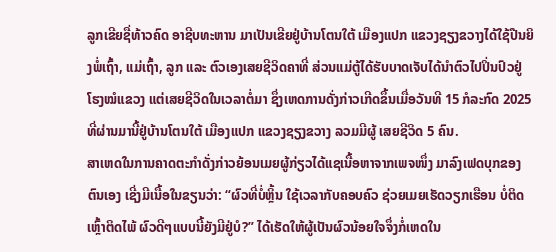ລູກເຂີຍຊື່ທ້າວຄົດ ອາຊີບທະຫານ ມາເປັນເຂີຍຢູ່ບ້ານໂຕນໃຕ້ ເມືອງແປກ ແຂວງຊຽງຂວາງໄດ້ໃຊ້ປືນຍິງພໍ່ເຖົ້າ, ແມ່ເຖົ້າ, ລູກ ແລະ ຕົວເອງເສຍຊີວິດຄາທີ່ ສ່ວນແມ່ຕູ້ໄດ້ຮັບບາດເຈັບໄດ້ນໍາຕົວໄປປິ່ນປົວຢູ່ໂຮງໝໍແຂວງ ແຕ່ເສຍຊີວິດໃນເວລາຕໍ່ມາ ຊຶ່ງເຫດການດັ່ງກ່າວເກີດຂຶ້ນເມື່ອວັນທີ 15 ກໍລະກົດ 2025 ທີ່ຜ່ານມານີ້ຢູ່ບ້ານໂຕນໃຕ້ ເມືອງແປກ ແຂວງຊຽງຂວາງ ລວມມີຜູ້ ເສຍຊີວິດ 5 ຄົນ.
ສາເຫດໃນການຄາດຕະກໍາດັ່ງກ່າວຍ້ອນເມຍຜູ້ກ່ຽວໄດ້ແຊເນື້ອຫາຈາກເພຈໜຶ່ງ ມາລົງເຟດບຸກຂອງຕົນເອງ ເຊີ່ງມີເນື້ອໃນຂຽນວ່າ: “ຜົວທີ່ບໍ່ຫຼິ້ນ ໃຊ້ເວລາກັບຄອບຄົວ ຊ່ວຍເມຍເຮັດວຽກເຮືອນ ບໍ່ຕິດເຫຼົ້າຕິດໄພ້ ຜົວດີໆແບບນີ້ຍັງມີຢູ່ບໍ?” ໄດ້ເຮັດໃຫ້ຜູ້ເປັນຜົວນ້ອຍໃຈຈຶ່ງກໍ່ເຫດໃນ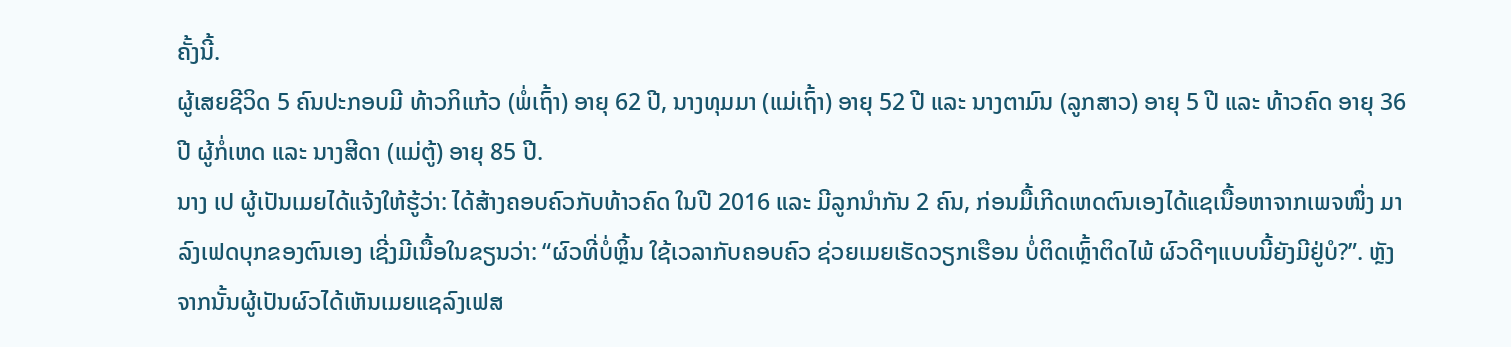ຄັ້ງນີ້.
ຜູ້ເສຍຊີວິດ 5 ຄົນປະກອບມີ ທ້າວກິແກ້ວ (ພໍ່ເຖົ້າ) ອາຍຸ 62 ປີ, ນາງທຸມມາ (ແມ່ເຖົ້າ) ອາຍຸ 52 ປີ ແລະ ນາງຕາມົນ (ລູກສາວ) ອາຍຸ 5 ປີ ແລະ ທ້າວຄົດ ອາຍຸ 36 ປີ ຜູ້ກໍ່ເຫດ ແລະ ນາງສີດາ (ແມ່ຕູ້) ອາຍຸ 85 ປີ.
ນາງ ເປ ຜູ້ເປັນເມຍໄດ້ແຈ້ງໃຫ້ຮູ້ວ່າ: ໄດ້ສ້າງຄອບຄົວກັບທ້າວຄົດ ໃນປີ 2016 ແລະ ມີລູກນໍາກັນ 2 ຄົນ, ກ່ອນມື້ເກີດເຫດຕົນເອງໄດ້ແຊເນື້ອຫາຈາກເພຈໜຶ່ງ ມາລົງເຟດບຸກຂອງຕົນເອງ ເຊີ່ງມີເນື້ອໃນຂຽນວ່າ: “ຜົວທີ່ບໍ່ຫຼິ້ນ ໃຊ້ເວລາກັບຄອບຄົວ ຊ່ວຍເມຍເຮັດວຽກເຮືອນ ບໍ່ຕິດເຫຼົ້າຕິດໄພ້ ຜົວດີໆແບບນີ້ຍັງມີຢູ່ບໍ?”. ຫຼັງຈາກນັ້ນຜູ້ເປັນຜົວໄດ້ເຫັນເມຍແຊລົງເຟສ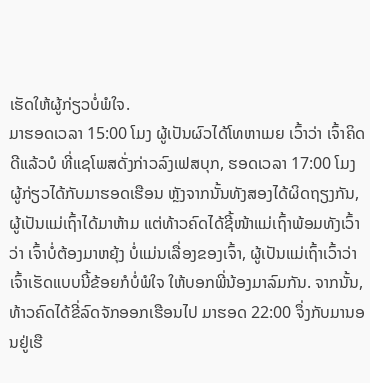ເຮັດໃຫ້ຜູ້ກ່ຽວບໍ່ພໍໃຈ.
ມາຮອດເວລາ 15:00 ໂມງ ຜູ້ເປັນຜົວໄດ້ໂທຫາເມຍ ເວົ້າວ່າ ເຈົ້າຄິດດີແລ້ວບໍ ທີ່ແຊໂພສດັ່ງກ່າວລົງເຟສບຸກ, ຮອດເວລາ 17:00 ໂມງ ຜູ້ກ່ຽວໄດ້ກັບມາຮອດເຮືອນ ຫຼັງຈາກນັ້ນທັງສອງໄດ້ຜິດຖຽງກັນ, ຜູ້ເປັນແມ່ເຖົ້າໄດ້ມາຫ້າມ ແຕ່ທ້າວຄົດໄດ້ຊີ້ໜ້າແມ່ເຖົ້າພ້ອມທັງເວົ້າວ່າ ເຈົ້າບໍ່ຕ້ອງມາຫຍຸ້ງ ບໍ່ແມ່ນເລື່ອງຂອງເຈົ້າ, ຜູ້ເປັນແມ່ເຖົ້າເວົ້າວ່າ ເຈົ້າເຮັດແບບນີ້ຂ້ອຍກໍບໍ່ພໍໃຈ ໃຫ້ບອກພີ່ນ້ອງມາລົມກັນ. ຈາກນັ້ນ, ທ້າວຄົດໄດ້ຂີ່ລົດຈັກອອກເຮືອນໄປ ມາຮອດ 22:00 ຈຶ່ງກັບມານອນຢູ່ເຮື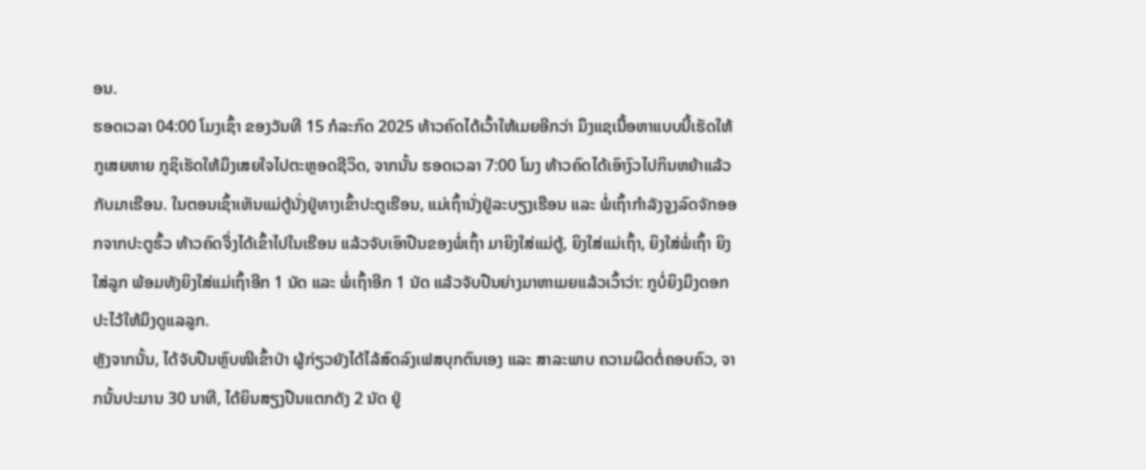ອນ.
ຮອດເວລາ 04:00 ໂມງເຊົ້າ ຂອງວັນທີ 15 ກໍລະກົດ 2025 ທ້າວຄົດໄດ້ເວົ້າໃຫ້ເມຍອີກວ່າ ມຶງແຊເນື້ອຫາແບບນີ້ເຮັດໃຫ້ກູເສຍຫາຍ ກູຊິເຮັດໃຫ້ມຶງເສຍໃຈໄປຕະຫຼອດຊີວິດ, ຈາກນັ້ນ ຮອດເວລາ 7:00 ໂມງ ທ້າວຄົດໄດ້ເອົາງົວໄປກິນຫຍ້າແລ້ວກັບມາເຮືອນ. ໃນຕອນເຊົ້າເຫັນແມ່ຕູ້ນັ່ງຢູ່ທາງເຂົ້າປະຕູເຮືອນ, ແມ່ເຖົ້ານັ່ງຢູ່ລະບຽງເຮືອນ ແລະ ພໍ່ເຖົ້າກໍາລັງຈູງລົດຈັກອອກຈາກປະຕູຮົ້ວ ທ້າວຄົດຈຶ່ງໄດ້ເຂົ້າໄປໃນເຮືອນ ແລ້ວຈັບເອົາປືນຂອງພໍ່ເຖົ້າ ມາຍິງໃສ່ແມ່ຕູ້, ຍິງໃສ່ແມ່ເຖົ້າ, ຍິງໃສ່ພໍ່ເຖົ້າ ຍິງໃສ່ລູກ ພ້ອມທັງຍິງໃສ່ແມ່ເຖົ້າອີກ 1 ນັດ ແລະ ພໍ່ເຖົ້າອີກ 1 ນັດ ແລ້ວຈັບປືນຍ່າງມາຫາເມຍແລ້ວເວົ້າວ່າ: ກູບໍ່ຍິງມຶງດອກ ປະໄວ້ໃຫ້ມຶງດູແລລູກ.
ຫຼັງຈາກນັ້ນ, ໄດ້ຈັບປືນຫຼົບໜີເຂົ້າປ່າ ຜູ້ກ່ຽວຍັງໄດ້ໄລ້ສົດລົງເຟສບຸກຕົນເອງ ແລະ ສາລະພາບ ຄວາມຜິດຕໍ່ຄອບຄົວ, ຈາກນັ້ນປະມານ 30 ນາທີ, ໄດ້ຍິນສຽງປືນແຕກດັງ 2 ນັດ ຢູ່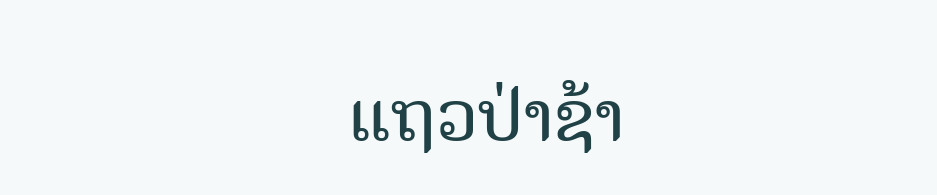ແຖວປ່າຊ້າ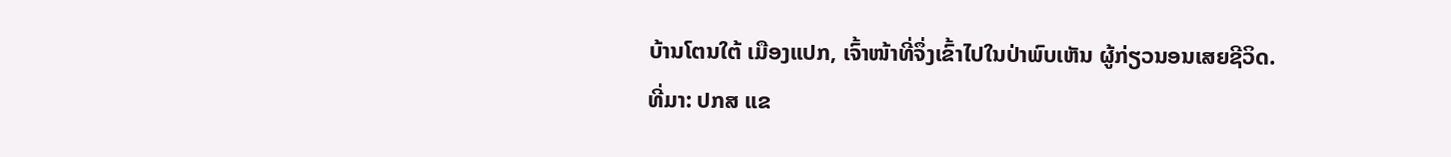ບ້ານໂຕນໃຕ້ ເມືອງແປກ, ເຈົ້າໜ້າທີ່ຈຶ່ງເຂົ້າໄປໃນປ່າພົບເຫັນ ຜູ້ກ່ຽວນອນເສຍຊີວິດ.
ທີ່ມາ: ປກສ ແຂ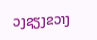ວງຊຽງຂວາງ